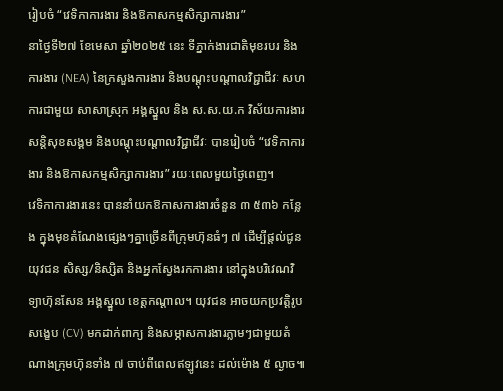រៀបចំ “វេទិកាការងារ និងឱកាសកម្មសិក្សាការងារ”
នាថ្ងៃទី២៧ ខែមេសា ឆ្នាំ២០២៥ នេះ ទីភ្នាក់ងារជាតិមុខរបរ និងការងារ (NEA) នៃក្រសួងការងារ និងបណ្តុះបណ្តាលវិជ្ជាជីវៈ សហការជាមួយ សាសាស្រុក អង្គស្នួល និង ស.ស.យ.ក វិស័យការងារ សន្តិសុខសង្គម និងបណ្តុះបណ្តាលវិជ្ជាជីវៈ បានរៀបចំ “វេទិកាការងារ និងឱកាសកម្មសិក្សាការងារ” រយៈពេលមួយថ្ងៃពេញ។
វេទិកាការងារនេះ បាននាំយកឱកាសការងារចំនួន ៣ ៥៣៦ កន្លែង ក្នុងមុខតំណែងផ្សេងៗគ្នាច្រើនពីក្រុមហ៊ុនធំៗ ៧ ដើម្បីផ្តល់ជូនយុវជន សិស្ស/និស្សិត និងអ្នកស្វែងរកការងារ នៅក្នុងបរិវេណវិទ្យាហ៊ុនសែន អង្គស្នួល ខេត្តកណ្តាល។ យុវជន អាចយកប្រវត្តិរូបសង្ខេប (CV) មកដាក់ពាក្យ និងសម្ភាសការងារភ្លាមៗជាមួយតំណាងក្រុមហ៊ុនទាំង ៧ ចាប់ពីពេលឥឡូវនេះ ដល់ម៉ោង ៥ ល្ងាច៕